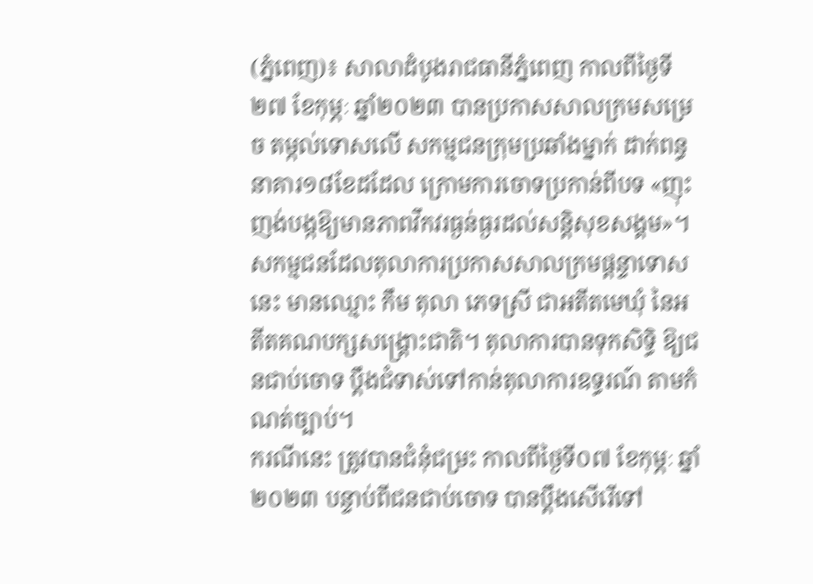(ភ្នំពេញ)៖ សាលាដំបូងរាជធានីភ្នំពេញ កាលពីថ្ងៃទី២៧ ខែកុម្ភៈ ឆ្នាំ២០២៣ បានប្រកាសសាលក្រមសម្រេច តម្កល់ទោសលើ សកម្មជនក្រុមប្រឆាំងម្នាក់ ដាក់ពន្ធនាគារ១៨ខែដដែល ក្រោមការចោទប្រកាន់ពីបទ «ញុះញង់បង្កឱ្យមានភាពវឹកវរធ្ងន់ធ្ងរដល់សន្តិសុខសង្គម»។
សកម្មជនដែលតុលាការប្រកាសសាលក្រមផ្តន្ទាទោសនេះ មានឈ្មោះ កឹម តុលា ភេទស្រី ជាអតីតមេឃុំ នៃអតីតគណបក្សសង្គ្រោះជាតិ។ តុលាការបានទុកសិទ្ធិ ឱ្យជនជាប់ចោទ ប្តឹងជំទាស់ទៅកាន់តុលាការឧទ្ធរណ៍ តាមកំណត់ច្បាប់។
ករណីនេះ ត្រូវបានជំនុំជម្រះ កាលពីថ្ងៃទី០៧ ខែកុម្ភៈ ឆ្នាំ២០២៣ បន្ទាប់ពីជនជាប់ចោទ បានប្តឹងសើរើទៅ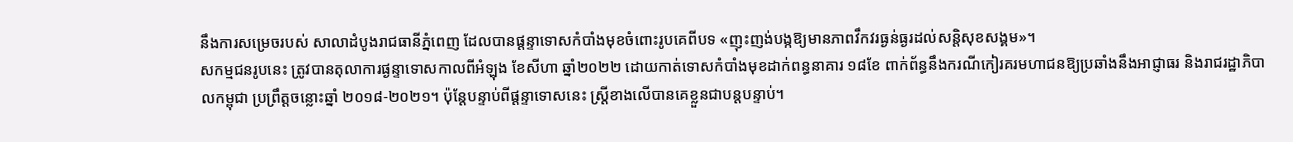នឹងការសម្រេចរបស់ សាលាដំបូងរាជធានីភ្នំពេញ ដែលបានផ្ដន្ទាទោសកំបាំងមុខចំពោះរូបគេពីបទ «ញុះញង់បង្កឱ្យមានភាពវឹកវរធ្ងន់ធ្ងរដល់សន្តិសុខសង្គម»។
សកម្មជនរូបនេះ ត្រូវបានតុលាការផ្ងន្ទាទោសកាលពីអំឡុង ខែសីហា ឆ្នាំ២០២២ ដោយកាត់ទោសកំបាំងមុខដាក់ពន្ធនាគារ ១៨ខែ ពាក់ព័ន្ធនឹងករណីកៀរគរមហាជនឱ្យប្រឆាំងនឹងអាជ្ញាធរ និងរាជរដ្ឋាភិបាលកម្ពុជា ប្រព្រឹត្តចន្លោះឆ្នាំ ២០១៨-២០២១។ ប៉ុន្តែបន្ទាប់ពីផ្តន្ទាទោសនេះ ស្រ្តីខាងលើបានគេខ្លួនជាបន្តបន្ទាប់។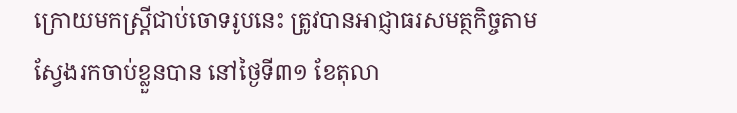ក្រោយមកស្ត្រីជាប់ចោទរូបនេះ ត្រូវបានអាជ្ញាធរសមត្ថកិច្ចតាមស្វែងរកចាប់ខ្លួនបាន នៅថ្ងៃទី៣១ ខែតុលា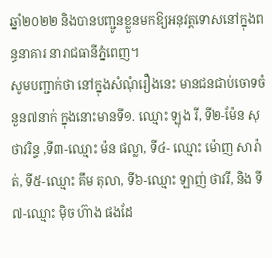ឆ្នាំ២០២២ និងបានបញ្ជូនខ្លួនមកឱ្យអនុវត្តទោសនៅក្នុងពន្ធនាគារ នារាជធានីភ្នំពេញ។
សូមបញ្ជាក់ថា នៅក្នុងសំណុំរឿងនេះ មានជនជាប់ចោទចំនួន៧នាក់ ក្នុងនោះមានទី១. ឈ្មោះ ឡុង រី, ទី២-ម៉ែន សុថាវរិន្ទ ,ទី៣-ឈ្មោះ ម៉ន ផល្លា, ទី៤- ឈ្មោះ ម៉ោញ សារ៉ាត់, ទី៥-ឈ្មោះ គឹម តុលា, ទី៦-ឈ្មោះ ឡាញ់ ថាវរី, និង ទី៧-ឈ្មោះ ម៉ិច ហ៊ាង ផងដែ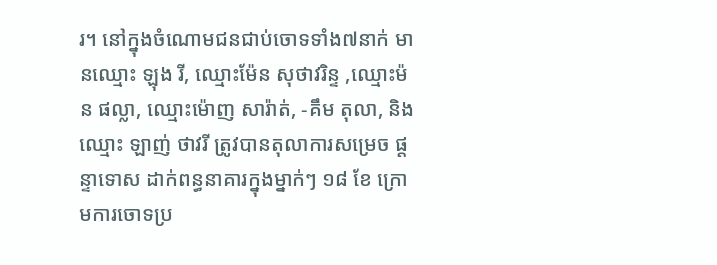រ។ នៅក្នុងចំណោមជនជាប់ចោទទាំង៧នាក់ មានឈ្មោះ ឡុង រី, ឈ្មោះម៉ែន សុថាវរិន្ទ ,ឈ្មោះម៉ន ផល្លា, ឈ្មោះម៉ោញ សារ៉ាត់, -គឹម តុលា, និង ឈ្មោះ ឡាញ់ ថាវរី ត្រូវបានតុលាការសម្រេច ផ្តន្ទាទោស ដាក់ពន្ធនាគារក្នុងម្នាក់ៗ ១៨ ខែ ក្រោមការចោទប្រ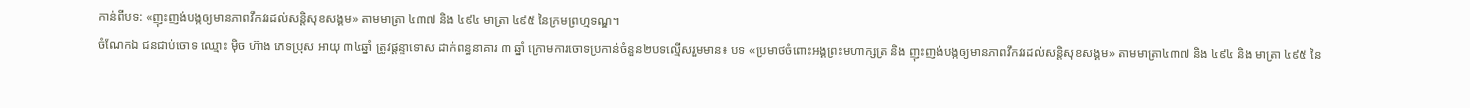កាន់ពីបទ: «ញុះញង់បង្កឲ្យមានភាពវឹកវរដល់សន្តិសុខសង្គម» តាមមាត្រា ៤៣៧ និង ៤៩៤ មាត្រា ៤៩៥ នៃក្រមព្រហ្មទណ្ឌ។
ចំណែកឯ ជនជាប់ចោទ ឈ្មោះ ម៉ិច ហ៊ាង ភេទប្រុស អាយុ ៣៤ឆ្នាំ ត្រូវផ្ដន្ទាទោស ដាក់ពន្ធនាគារ ៣ ឆ្នាំ ក្រោមការចោទប្រកាន់ចំនួន២បទល្មើសរួមមាន៖ បទ «ប្រមាថចំពោះអង្គព្រះមហាក្សត្រ និង ញុះញង់បង្កឲ្យមានភាពវឹកវរដល់សន្តិសុខសង្គម» តាមមាត្រា៤៣៧ និង ៤៩៤ និង មាត្រា ៤៩៥ នៃ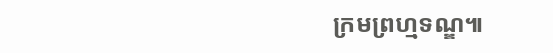ក្រមព្រហ្មទណ្ឌ៕